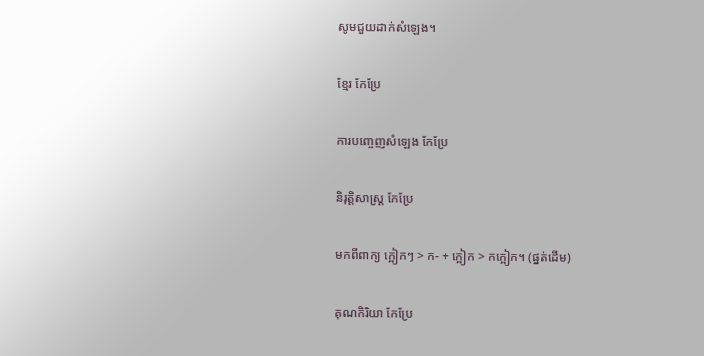សូមជួយដាក់សំឡេង។

ខ្មែរ កែប្រែ

ការបញ្ចេញសំឡេង កែប្រែ

និរុត្តិសាស្ត្រ កែប្រែ

មកពីពាក្យ ក្អៀកៗ > ក- + ក្អៀក > កក្អៀក។ (ផ្នត់ដើម)

គុណកិរិយា កែប្រែ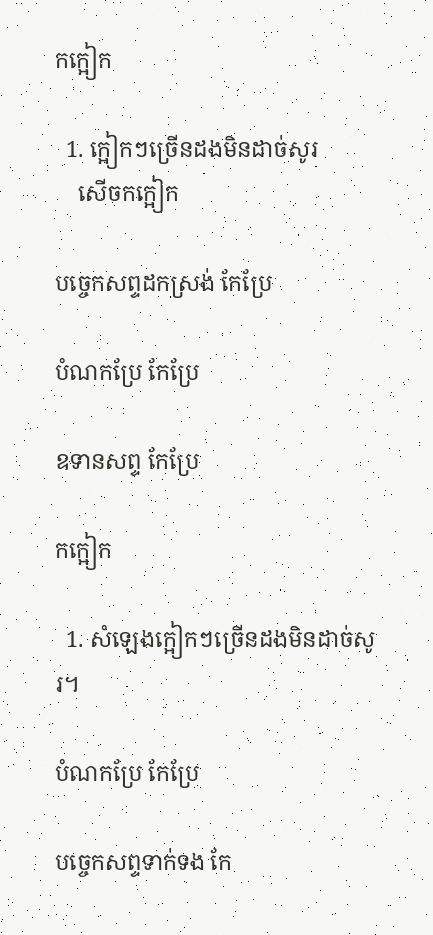កក្អៀក

  1. ក្អៀកៗច្រើនដងមិនដាច់សូរ
    សើចកក្អៀក

បច្ចេកសព្ទដកស្រង់ កែប្រែ

បំណកប្រែ កែប្រែ

ឧទានសព្ទ កែប្រែ

កក្អៀក

  1. សំឡេងក្អៀកៗច្រើនដងមិនដាច់សូរ។

បំណកប្រែ កែប្រែ

បច្ចេកសព្ទទាក់ទង កែ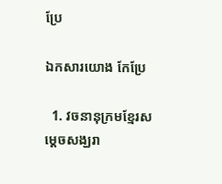ប្រែ

ឯកសារយោង កែប្រែ

  1. វចនានុក្រមខ្មែរសម្ដេចសង្ឃរា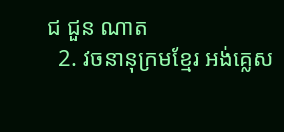ជ ជួន ណាត
  2. វចនានុក្រមខ្មែរ អង់គ្លេស